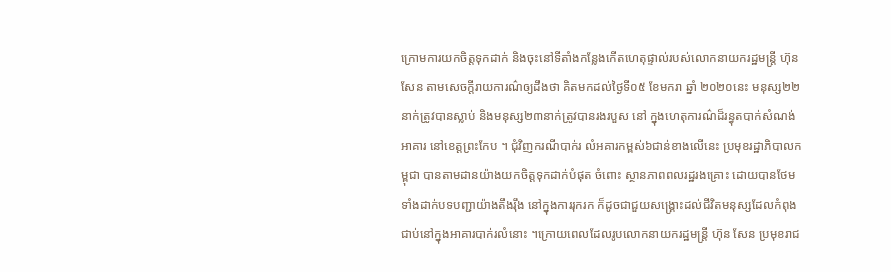ក្រោមការយកចិត្តទុកដាក់ និងចុះនៅទីតាំងកន្លែងកើតហេតុផ្ទាល់របស់លោកនាយករដ្ឋមន្ត្រី ហ៊ុន សែន តាមសេចក្តីរាយការណ៌ឲ្យដឹងថា គិតមកដល់ថ្ងៃទី០៥ ខែមករា ឆ្នាំ ២០២០នេះ មនុស្ស២២នាក់ត្រូវបានស្លាប់ និងមនុស្ស២៣នាក់ត្រូវបានរងរបួស នៅ ក្នុងហេតុការណ៌ដ៏រន្ធុតបាក់សំណង់អាគារ នៅខេត្តព្រះកែប ។ ជុំវិញករណីបាក់រ លំអគារកម្ពស់៦ជាន់ខាងលើនេះ ប្រមុខរដ្ឋាភិបាលកម្ពុជា បានតាមដានយ៉ាងយកចិត្តទុកដាក់បំផុត ចំពោះ ស្ថានភាពពលរដ្ឋរងគ្រោះ ដោយបានថែមទាំងដាក់បទបញ្ជាយ៉ាងតឹងរ៉ឹង នៅក្នុងការរុករក ក៏ដូចជាជួយសង្គ្រោះដល់ជីវិតមនុស្សដែលកំពុងជាប់នៅក្នុងអាគារបាក់រលំនោះ ។ក្រោយពេលដែលរូបលោកនាយករដ្ឋមន្ត្រី ហ៊ុន សែន ប្រមុខរាជ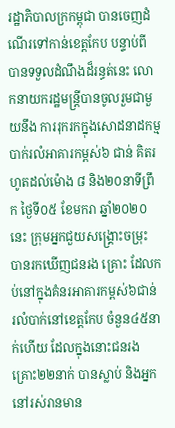រដ្ឋាភិបាលក្រកម្ពុជា បានចេញដំណើរទៅកាន់ខេត្តកែប បន្ទាប់ពី បានទទួលដំណឹងដ៏រន្ធត់នេះ លោកនាយករដ្ឋមន្ត្រីបានចូលរួមជាមួយនឹង ការរុករកក្នុងសោដនាដកម្មបាក់រលំអាគារកម្ពស់៦ ជាន់ គិតរហូតដល់ម៉ោង ៨ និង២០នាទីព្រឹក ថ្ងៃទី០៥ ខែមករា ឆ្នាំ២០២០នេះ ក្រុមអ្នកជួយសង្រ្គោះចម្រុះ បានរកឃើញជនរង គ្រោះ ដែលកប់នៅក្នុងគំនរអាគារកម្ពស់៦ជាន់ រលំបាក់នៅខេត្តកែប ចំនួន៤៥នាក់ហើយ ដែលក្នុងនោះជនរងគ្រោះ២២នាក់ បានស្លាប់ និងអ្នកនៅរស់រានមាន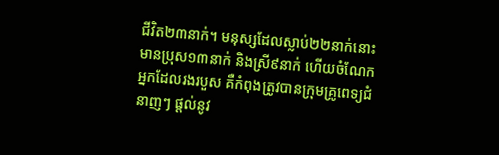ជីវិត២៣នាក់។ មនុស្សដែលស្លាប់២២នាក់នោះ មានប្រុស១៣នាក់ និងស្រី៩នាក់ ហើយចំណែកអ្នកដែលរងរបួស គឺកំពុងត្រូវបានក្រុមគ្រូពេទ្យជំនាញៗ ផ្តល់នូវ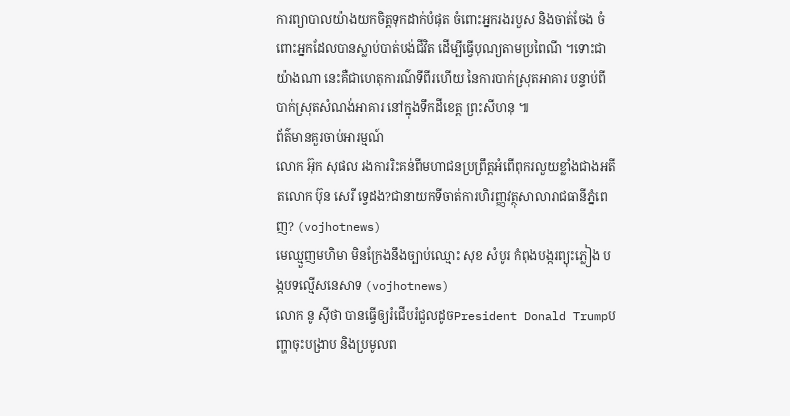ការព្យាបាលយ៉ាងយកចិត្តទុកដាក់បំផុត ចំពោះអ្នករងរបួស និងចាត់ចែង ចំពោះអ្នកដែលបានស្លាប់បាត់បង់ជីវិត ដើម្បីធ្វើបុណ្យតាមប្រពៃណី ។ទោះជាយ៉ាងណា នេះគឺជាហេតុការណ៌ទីពីរហើយ នៃការបាក់ស្រុតអាគារ បន្ទាប់ពីបាក់ស្រុតសំណង់អាគារ នៅក្នុងទឹកដីខេត្ត ព្រះសីហនុ ៕
ព័ត៌មានគួរចាប់អារម្មណ៍
លោក អ៊ុក សុផល រងការរិះគន់ពីមហាជនប្រព្រឹត្តអំពើពុករលួយខ្លាំងជាងអតីតលោក ប៊ុន សេរី ទ្វេដង?ជានាយកទីចាត់ការហិរញ្ញវត្ថុសាលារាជធានីភ្នំពេញ? (vojhotnews)
មេឈ្មួញមហិមា មិនក្រែងនឹងច្បាប់ឈ្មោះ សុខ សំបូរ កំពុងបង្ករព្យុះភ្លៀង បង្កបទល្មើសនេសាទ (vojhotnews)
លោក នូ សុីថា បានធ្វើឲ្យរំជើបរំជួលដូចPresident Donald Trumpបញ្ហាចុះបង្រាប និងប្រមូលព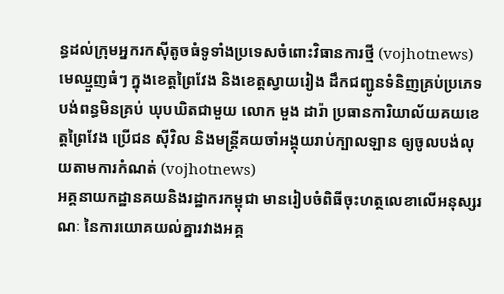ន្ធដល់ក្រុមអ្នករកស៊ីតូចធំទូទាំងប្រទេសចំពោះវិធានការថ្មី (vojhotnews)
មេឈ្មួញធំៗ ក្នុងខេត្តព្រៃវែង និងខេត្តស្វាយរៀង ដឹកជញ្ជូនទំនិញគ្រប់ប្រភេទ បង់ពន្ធមិនគ្រប់ ឃុបឃិតជាមួយ លោក មួង ដារ៉ា ប្រធានការិយាល័យគយខេត្តព្រៃវែង ប្រេីជន សុីវិល និងមន្ត្រីគយចាំអង្គុយរាប់ក្បាលឡាន ឲ្យចូលបង់លុយតាមការកំណត់ (vojhotnews)
អគ្គនាយកដ្ឋានគយនិងរដ្ឋាករកម្ពុជា មានរៀបចំពិធីចុះហត្ថលេខាលើអនុស្សរណៈ នៃការយោគយល់គ្នារវាងអគ្គ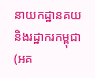នាយកដ្ឋានគយនិងរដ្ឋាករកម្ពុជា (អគ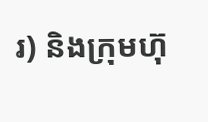រ) និងក្រុមហ៊ុ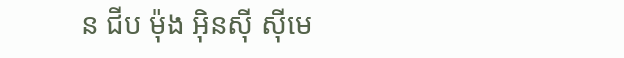ន ជីប ម៉ុង អ៊ិនស៊ី ស៊ីមេ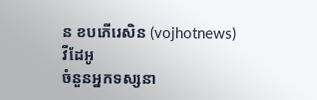ន ខបភើរេសិន (vojhotnews)
វីដែអូ
ចំនួនអ្នកទស្សនា